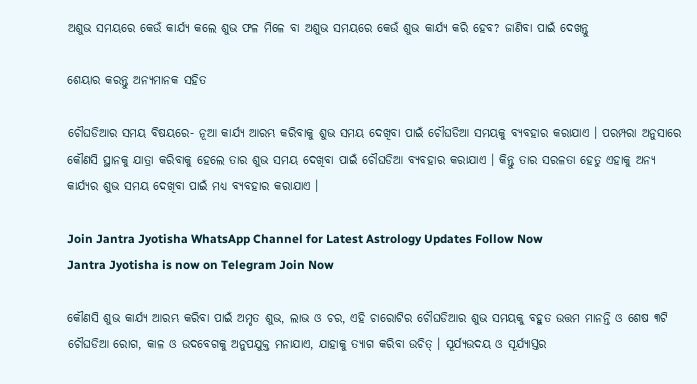ଅଶୁଭ ସମୟରେ କେଉଁ କାର୍ଯ୍ୟ କଲେ ଶୁଭ ଫଳ ମିଳେ ବା ଅଶୁଭ ସମୟରେ କେଉଁ ଶୁଭ କାର୍ଯ୍ୟ କରି ହେବ? ଜାଣିବା ପାଇଁ ଦେଖନ୍ତୁ

ଶେୟାର କରନ୍ତୁ ଅନ୍ୟମାନକ ସହିତ

ଚୌଘଡିଆର ସମୟ ବିଷୟରେ- ନୂଆ କାର୍ଯ୍ୟ ଆରମ୍ଭ କରିବାକୁ ଶୁଭ ସମୟ ଦେଖିବା ପାଇଁ ଚୌଘଡିଆ ସମୟକୁ ବ୍ୟବହାର କରାଯାଏ । ପରମ୍ପରା ଅନୁସାରେ କୌଣସି ସ୍ଥାନକୁ ଯାତ୍ରା କରିବାକୁ ହେଲେ ତାର ଶୁଭ ସମୟ ଦେଖିବା ପାଇଁ ଚୌଘଡିଆ ବ୍ୟବହାର କରାଯାଏ । କିନ୍ତୁ ତାର ସରଳତା ହେତୁ ଏହାକୁ ଅନ୍ୟ କାର୍ଯ୍ୟର ଶୁଭ ସମୟ ଦେଖିବା ପାଇଁ ମଧ୍ୟ ବ୍ୟବହାର କରାଯାଏ ।

Join Jantra Jyotisha WhatsApp Channel for Latest Astrology Updates Follow Now
Jantra Jyotisha is now on Telegram Join Now

କୌଣସି ଶୁଭ କାର୍ଯ୍ୟ ଆରମ୍ଭ କରିବା ପାଇଁ ଅମୃତ ଶୁଭ, ଲାଭ ଓ ଚର, ଏହି ଚାରୋଟିର ଚୌଘଡିଆର ଶୁଭ ସମୟକୁ ବହୁତ ଉତ୍ତମ ମାନନ୍ତି ଓ ଶେଷ ୩ଟି ଚୌଘଡିଆ ରୋଗ, କାଳ ଓ ଉଦବେଗକୁ ଅନୁପଯୁକ୍ତ ମନାଯାଏ, ଯାହାକୁ ତ୍ୟାଗ କରିବା ଉଚିତ୍ । ସୂର୍ଯ୍ୟଉଦୟ ଓ ସୂର୍ଯ୍ୟାସ୍ତର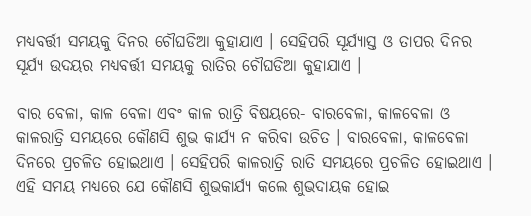ମଧ୍ୟବର୍ତ୍ତୀ ସମୟକୁ ଦିନର ଚୌଘଡିଆ କୁହାଯାଏ । ସେହିପରି ସୂର୍ଯ୍ୟାସ୍ତ ଓ ତାପର ଦିନର ସୂର୍ଯ୍ୟ ଉଦୟର ମଧ୍ୟବର୍ତ୍ତୀ ସମୟକୁ ରାତିର ଚୌଘଡିଆ କୁହାଯାଏ ।

ବାର ବେଳା, କାଳ ବେଳା ଏବଂ କାଳ ରାତ୍ରି ବିଷୟରେ- ବାରବେଳା, କାଳବେଳା ଓ କାଳରାତ୍ରି ସମୟରେ କୌଣସି ଶୁଭ କାର୍ଯ୍ୟ ନ କରିବା ଉଚିତ । ବାରବେଳା, କାଳବେଳା ଦିନରେ ପ୍ରଚଳିତ ହୋଇଥାଏ । ସେହିପରି କାଳରାତ୍ରି ରାତି ସମୟରେ ପ୍ରଚଳିତ ହୋଇଥାଏ । ଏହି ସମୟ ମଧ୍ୟରେ ଯେ କୌଣସି ଶୁଭକାର୍ଯ୍ୟ କଲେ ଶୁଭଦାୟକ ହୋଇ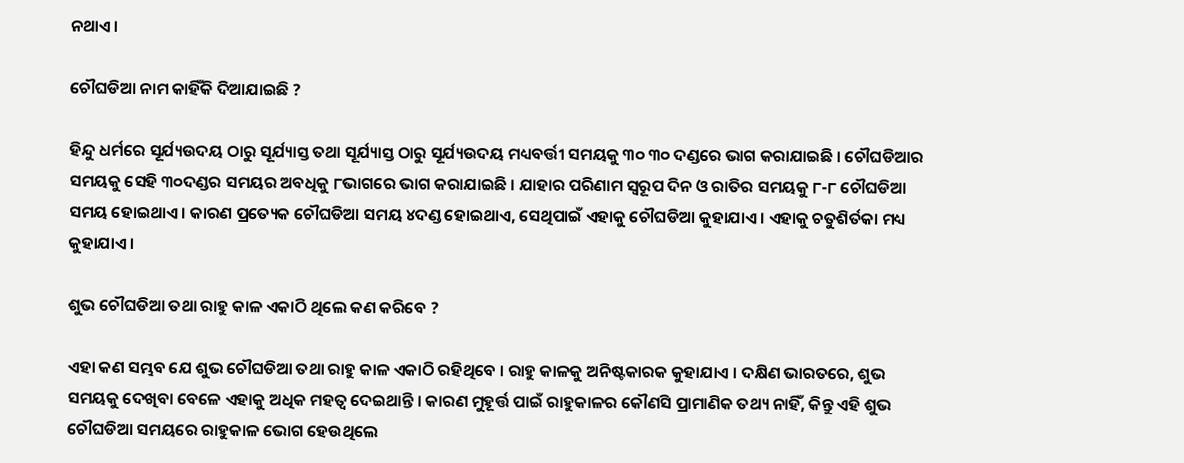ନଥାଏ ।

ଚୌଘଡିଆ ନାମ କାହିଁକି ଦିଆଯାଇଛି ?

ହିନ୍ଦୁ ଧର୍ମରେ ସୂର୍ଯ୍ୟଉଦୟ ଠାରୁ ସୂର୍ଯ୍ୟାସ୍ତ ତଥା ସୂର୍ଯ୍ୟାସ୍ତ ଠାରୁ ସୂର୍ଯ୍ୟଉଦୟ ମଧ୍ୟବର୍ତ୍ତୀ ସମୟକୁ ୩୦ ୩୦ ଦଣ୍ଡରେ ଭାଗ କରାଯାଇଛି । ଚୌଘଡିଆର ସମୟକୁ ସେହି ୩୦ଦଣ୍ଡର ସମୟର ଅବଧିକୁ ୮ଭାଗରେ ଭାଗ କରାଯାଇଛି । ଯାହାର ପରିଣାମ ସ୍ୱରୂପ ଦିନ ଓ ରାତିର ସମୟକୁ ୮-୮ ଚୌଘଡିଆ ସମୟ ହୋଇଥାଏ । କାରଣ ପ୍ରତ୍ୟେକ ଚୌଘଡିଆ ସମୟ ୪ଦଣ୍ଡ ହୋଇଥାଏ, ସେଥିପାଇଁ ଏହାକୁ ଚୌଘଡିଆ କୁହାଯାଏ । ଏହାକୁ ଚତୁଶିର୍ତକା ମଧ୍ୟ କୁହାଯାଏ ।

ଶୁଭ ଚୌଘଡିଆ ତଥା ରାହୁ କାଳ ଏକାଠି ଥିଲେ କଣ କରିବେ ?

ଏହା କଣ ସମ୍ଭବ ଯେ ଶୁଭ ଚୌଘଡିଆ ତଥା ରାହୁ କାଳ ଏକାଠି ରହିଥିବେ । ରାହୁ କାଳକୁ ଅନିଷ୍ଟକାରକ କୁହାଯାଏ । ଦକ୍ଷିଣ ଭାରତରେ, ଶୁଭ ସମୟକୁ ଦେଖିବା ବେଳେ ଏହାକୁ ଅଧିକ ମହତ୍ଵ ଦେଇଥାନ୍ତି । କାରଣ ମୁହୂର୍ତ୍ତ ପାଇଁ ରାହୁକାଳର କୌଣସି ପ୍ରାମାଣିକ ତଥ୍ୟ ନାହିଁ, କିନ୍ତୁ ଏହି ଶୁଭ ଚୌଘଡିଆ ସମୟରେ ରାହୁକାଳ ଭୋଗ ହେଉଥିଲେ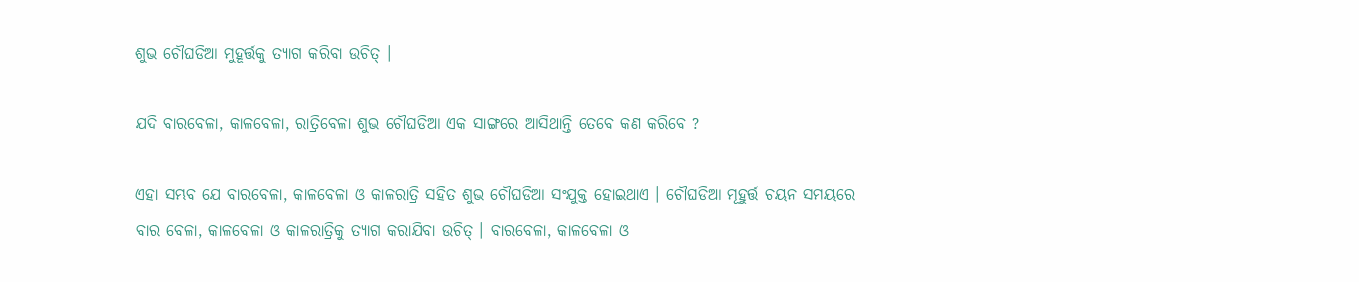ଶୁଭ ଚୌଘଡିଆ ମୁହୂର୍ତ୍ତକୁ ତ୍ୟାଗ କରିବା ଉଚିତ୍ ।

ଯଦି ବାରବେଳା, କାଳବେଳା, ରାତ୍ରିବେଳା ଶୁଭ ଚୌଘଡିଆ ଏକ ସାଙ୍ଗରେ ଆସିଥାନ୍ତି ତେବେ କଣ କରିବେ ?

ଏହା ସମ୍ଭବ ଯେ ବାରବେଳା, କାଳବେଳା ଓ କାଳରାତ୍ରି ସହିତ ଶୁଭ ଚୌଘଡିଆ ସଂଯୁକ୍ତ ହୋଇଥାଏ । ଚୌଘଡିଆ ମୂହୁର୍ତ୍ତ ଚୟନ ସମୟରେ ବାର ବେଳା, କାଳବେଳା ଓ କାଳରାତ୍ରିକୁ ତ୍ୟାଗ କରାଯିବା ଉଚିତ୍ । ବାରବେଳା, କାଳବେଳା ଓ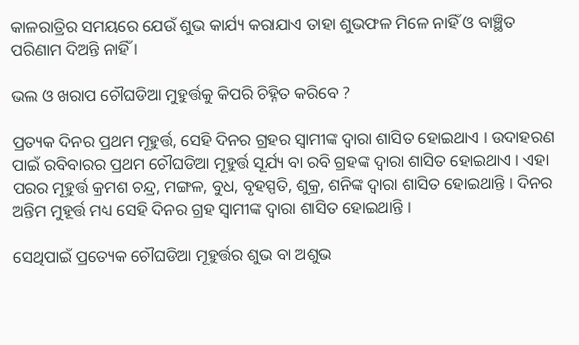କାଳରାତ୍ରିର ସମୟରେ ଯେଉଁ ଶୁଭ କାର୍ଯ୍ୟ କରାଯାଏ ତାହା ଶୁଭଫଳ ମିଳେ ନାହିଁ ଓ ବାଞ୍ଛିତ ପରିଣାମ ଦିଅନ୍ତି ନାହିଁ ।

ଭଲ ଓ ଖରାପ ଚୌଘଡିଆ ମୁହୁର୍ତ୍ତକୁ କିପରି ଚିହ୍ନିତ କରିବେ ?

ପ୍ରତ୍ୟକ ଦିନର ପ୍ରଥମ ମୂହୁର୍ତ୍ତ, ସେହି ଦିନର ଗ୍ରହର ସ୍ଵାମୀଙ୍କ ଦ୍ଵାରା ଶାସିତ ହୋଇଥାଏ । ଉଦାହରଣ ପାଇଁ ରବିବାରର ପ୍ରଥମ ଚୌଘଡିଆ ମୂହୁର୍ତ୍ତ ସୂର୍ଯ୍ୟ ବା ରବି ଗ୍ରହଙ୍କ ଦ୍ଵାରା ଶାସିତ ହୋଇଥାଏ । ଏହା ପରର ମୂହୁର୍ତ୍ତ କ୍ରମଶ ଚନ୍ଦ୍ର, ମଙ୍ଗଳ, ବୁଧ, ବୃହସ୍ପତି, ଶୁକ୍ର, ଶନିଙ୍କ ଦ୍ଵାରା ଶାସିତ ହୋଇଥାନ୍ତି । ଦିନର ଅନ୍ତିମ ମୁହୂର୍ତ୍ତ ମଧ୍ୟ ସେହି ଦିନର ଗ୍ରହ ସ୍ଵାମୀଙ୍କ ଦ୍ଵାରା ଶାସିତ ହୋଇଥାନ୍ତି ।

ସେଥିପାଇଁ ପ୍ରତ୍ୟେକ ଚୌଘଡିଆ ମୂହୁର୍ତ୍ତର ଶୁଭ ବା ଅଶୁଭ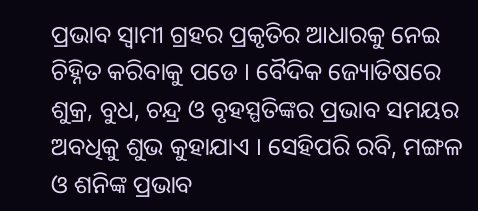ପ୍ରଭାବ ସ୍ଵାମୀ ଗ୍ରହର ପ୍ରକୃତିର ଆଧାରକୁ ନେଇ ଚିହ୍ନିତ କରିବାକୁ ପଡେ । ବୈଦିକ ଜ୍ୟୋତିଷରେ ଶୁକ୍ର, ବୁଧ, ଚନ୍ଦ୍ର ଓ ବୃହସ୍ପତିଙ୍କର ପ୍ରଭାବ ସମୟର ଅବଧିକୁ ଶୁଭ କୁହାଯାଏ । ସେହିପରି ରବି, ମଙ୍ଗଳ ଓ ଶନିଙ୍କ ପ୍ରଭାବ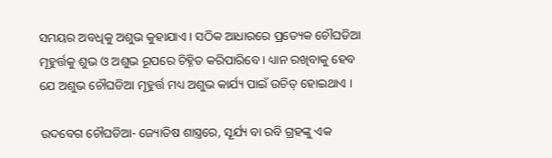ସମୟର ଅବଧିକୁ ଅଶୁଭ କୁହାଯାଏ । ସଠିକ ଆଧାରରେ ପ୍ରତ୍ୟେକ ଚୌଘଡିଆ ମୂହୁର୍ତ୍ତକୁ ଶୁଭ ଓ ଅଶୁଭ ରୂପରେ ଚିହ୍ନିତ କରିପାରିବେ । ଧ୍ୟାନ ରଖିବାକୁ ହେବ ଯେ ଅଶୁଭ ଚୌଘଡିଆ ମୂହୁର୍ତ୍ତ ମଧ୍ୟ ଅଶୁଭ କାର୍ଯ୍ୟ ପାଇଁ ଉଚିତ୍ ହୋଇଥାଏ ।

ଉଦବେଗ ଚୌଘଡିଆ- ଜ୍ୟୋତିଷ ଶାସ୍ତ୍ରରେ, ସୂର୍ଯ୍ୟ ବା ରବି ଗ୍ରହଙ୍କୁ ଏକ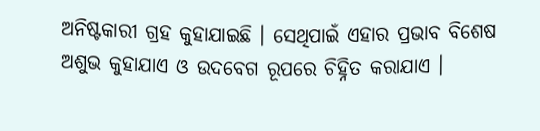ଅନିଷ୍ଟକାରୀ ଗ୍ରହ କୁହାଯାଇଛି । ସେଥିପାଇଁ ଏହାର ପ୍ରଭାବ ବିଶେଷ ଅଶୁଭ କୁହାଯାଏ ଓ ଉଦବେଗ ରୂପରେ ଚିହ୍ନିତ କରାଯାଏ ।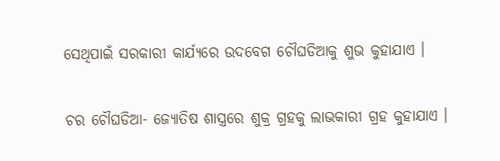ସେଥିପାଇଁ ସରକାରୀ କାର୍ଯ୍ୟରେ ଉଦବେଗ ଚୌଘଡିଆକୁ ଶୁଭ କୁହାଯାଏ ।

ଚର ଚୌଘଡିଆ- ଜ୍ୟୋତିଷ ଶାସ୍ତ୍ରରେ ଶୁକ୍ର ଗ୍ରହକୁ ଲାଭକାରୀ ଗ୍ରହ କୁହାଯାଏ ।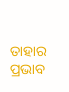ତାହାର ପ୍ରଭାବ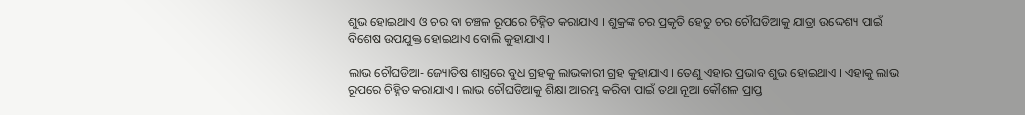ଶୁଭ ହୋଇଥାଏ ଓ ଚର ବା ଚଞ୍ଚଳ ରୂପରେ ଚିହ୍ନିତ କରାଯାଏ । ଶୁକ୍ରଙ୍କ ଚର ପ୍ରକୃତି ହେତୁ ଚର ଚୌଘଡିଆକୁ ଯାତ୍ରା ଉଦ୍ଦେଶ୍ୟ ପାଇଁ ବିଶେଷ ଉପଯୁକ୍ତ ହୋଇଥାଏ ବୋଲି କୁହାଯାଏ ।

ଲାଭ ଚୌଘଡିଆ- ଜ୍ୟୋତିଷ ଶାସ୍ତ୍ରରେ ବୁଧ ଗ୍ରହକୁ ଲାଭକାରୀ ଗ୍ରହ କୁହାଯାଏ । ତେଣୁ ଏହାର ପ୍ରଭାବ ଶୁଭ ହୋଇଥାଏ । ଏହାକୁ ଲାଭ ରୂପରେ ଚିହ୍ନିତ କରାଯାଏ । ଲାଭ ଚୌଘଡିଆକୁ ଶିକ୍ଷା ଆରମ୍ଭ କରିବା ପାଇଁ ତଥା ନୂଆ କୌଶଳ ପ୍ରାପ୍ତ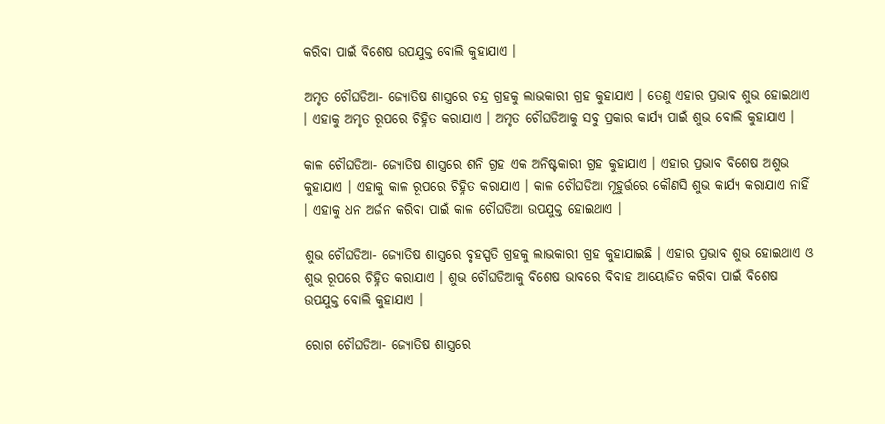କରିବା ପାଇଁ ବିଶେଷ ଉପଯୁକ୍ତ ବୋଲି କୁହାଯାଏ ।

ଅମୃତ ଚୌଘଡିଆ- ଜ୍ୟୋତିଷ ଶାସ୍ତ୍ରରେ ଚନ୍ଦ୍ର ଗ୍ରହକୁ ଲାଭକାରୀ ଗ୍ରହ କୁହାଯାଏ । ତେଣୁ ଏହାର ପ୍ରଭାବ ଶୁଭ ହୋଇଥାଏ । ଏହାକୁ ଅମୃତ ରୂପରେ ଚିହ୍ନିତ କରାଯାଏ । ଅମୃତ ଚୌଘଡିଆକୁ ସବୁ ପ୍ରକାର କାର୍ଯ୍ୟ ପାଇଁ ଶୁଭ ବୋଲି କୁହାଯାଏ ।

କାଳ ଚୌଘଡିଆ- ଜ୍ୟୋତିଷ ଶାସ୍ତ୍ରରେ ଶନି ଗ୍ରହ ଏକ ଅନିଷ୍ଟକାରୀ ଗ୍ରହ କୁହାଯାଏ । ଏହାର ପ୍ରଭାବ ବିଶେଷ ଅଶୁଭ କୁହାଯାଏ । ଏହାକୁ କାଳ ରୂପରେ ଚିହ୍ନିତ କରାଯାଏ । କାଳ ଚୌଘଡିଆ ମୂହୁର୍ତ୍ତରେ କୌଣସି ଶୁଭ କାର୍ଯ୍ୟ କରାଯାଏ ନାହିଁ । ଏହାକୁ ଧନ ଅର୍ଜନ କରିବା ପାଇଁ କାଳ ଚୌଘଡିଆ ଉପଯୁକ୍ତ ହୋଇଥାଏ ।

ଶୁଭ ଚୌଘଡିଆ- ଜ୍ୟୋତିଷ ଶାସ୍ତ୍ରରେ ବୃହସ୍ପତି ଗ୍ରହକୁ ଲାଭକାରୀ ଗ୍ରହ କୁହାଯାଇଛି । ଏହାର ପ୍ରଭାବ ଶୁଭ ହୋଇଥାଏ ଓ ଶୁଭ ରୂପରେ ଚିହ୍ନିତ କରାଯାଏ । ଶୁଭ ଚୌଘଡିଆକୁ ବିଶେଷ ଭାବରେ ବିବାହ ଆୟୋଜିତ କରିବା ପାଇଁ ବିଶେଷ ଉପଯୁକ୍ତ ବୋଲି କୁହାଯାଏ ।

ରୋଗ ଚୌଘଡିଆ- ଜ୍ୟୋତିଷ ଶାସ୍ତ୍ରରେ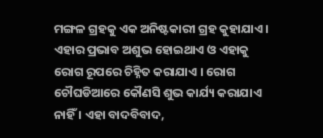ମଙ୍ଗଳ ଗ୍ରହକୁ ଏକ ଅନିଷ୍ଟକାରୀ ଗ୍ରହ କୁହାଯାଏ । ଏହାର ପ୍ରଭାବ ଅଶୁଭ ହୋଇଥାଏ ଓ ଏହାକୁ ରୋଗ ରୂପରେ ଚିହ୍ନିତ କରାଯାଏ । ରୋଗ ଚୌଘଡିଆରେ କୌଣସି ଶୁଭ କାର୍ଯ୍ୟ କରାଯାଏ ନାହିଁ । ଏହା ବାଦବିବାଦ,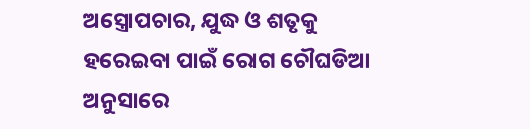ଅସ୍ତ୍ରୋପଚାର, ଯୁଦ୍ଧ ଓ ଶତୃକୁ ହରେଇବା ପାଇଁ ରୋଗ ଚୌଘଡିଆ ଅନୁସାରେ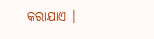କରାଯାଏ ।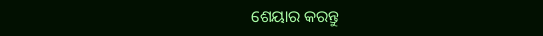ଶେୟାର କରନ୍ତୁ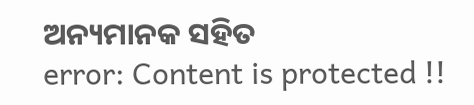ଅନ୍ୟମାନକ ସହିତ
error: Content is protected !!